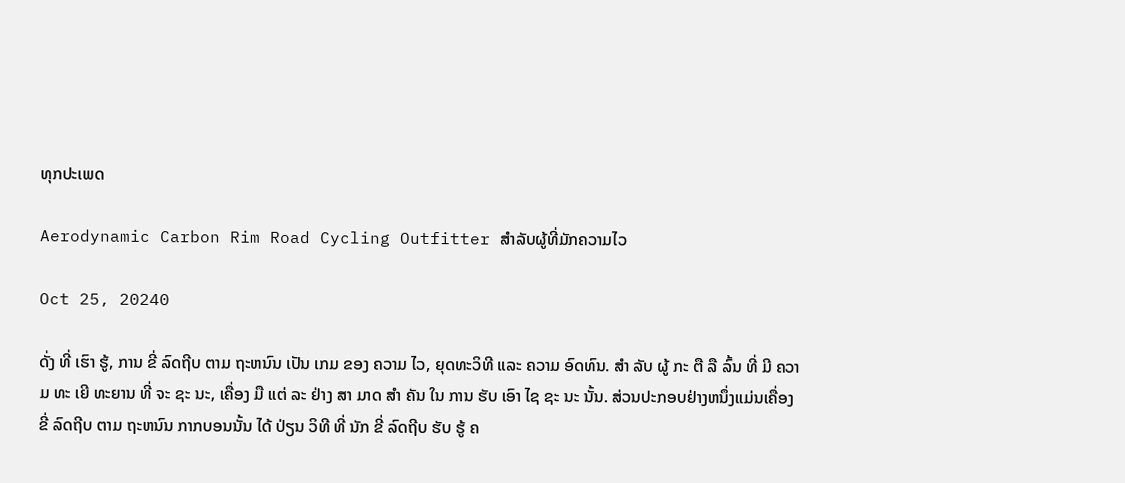ທຸກປະເພດ

Aerodynamic Carbon Rim Road Cycling Outfitter ສໍາລັບຜູ້ທີ່ມັກຄວາມໄວ

Oct 25, 20240

ດັ່ງ ທີ່ ເຮົາ ຮູ້, ການ ຂີ່ ລົດຖີບ ຕາມ ຖະຫນົນ ເປັນ ເກມ ຂອງ ຄວາມ ໄວ, ຍຸດທະວິທີ ແລະ ຄວາມ ອົດທົນ. ສໍາ ລັບ ຜູ້ ກະ ຕື ລື ລົ້ນ ທີ່ ມີ ຄວາມ ທະ ເຍີ ທະຍານ ທີ່ ຈະ ຊະ ນະ, ເຄື່ອງ ມື ແຕ່ ລະ ຢ່າງ ສາ ມາດ ສໍາ ຄັນ ໃນ ການ ຮັບ ເອົາ ໄຊ ຊະ ນະ ນັ້ນ. ສ່ວນປະກອບຢ່າງຫນຶ່ງແມ່ນເຄື່ອງ ຂີ່ ລົດຖີບ ຕາມ ຖະຫນົນ ກາກບອນນັ້ນ ໄດ້ ປ່ຽນ ວິທີ ທີ່ ນັກ ຂີ່ ລົດຖີບ ຮັບ ຮູ້ ຄ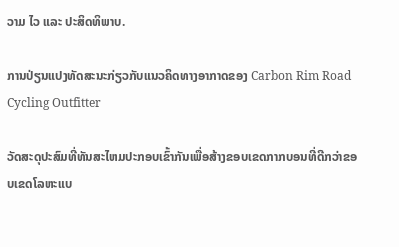ວາມ ໄວ ແລະ ປະສິດທິພາບ.

ການປ່ຽນແປງທັດສະນະກ່ຽວກັບແນວຄິດທາງອາກາດຂອງ Carbon Rim Road Cycling Outfitter

ວັດສະດຸປະສົມທີ່ທັນສະໄຫມປະກອບເຂົ້າກັນເພື່ອສ້າງຂອບເຂດກາກບອນທີ່ດີກວ່າຂອບເຂດໂລຫະແບ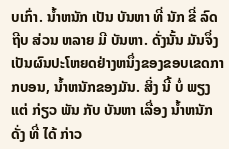ບເກົ່າ. ນ້ຳຫນັກ ເປັນ ບັນຫາ ທີ່ ນັກ ຂີ່ ລົດຖີບ ສ່ວນ ຫລາຍ ມີ ບັນຫາ. ດັ່ງນັ້ນ ມັນຈຶ່ງເປັນຜົນປະໂຫຍດຢ່າງຫນຶ່ງຂອງຂອບເຂດກາກບອນ, ນໍ້າຫນັກຂອງມັນ. ສິ່ງ ນີ້ ບໍ່ ພຽງ ແຕ່ ກ່ຽວ ພັນ ກັບ ບັນຫາ ເລື່ອງ ນ້ຳຫນັກ ດັ່ງ ທີ່ ໄດ້ ກ່າວ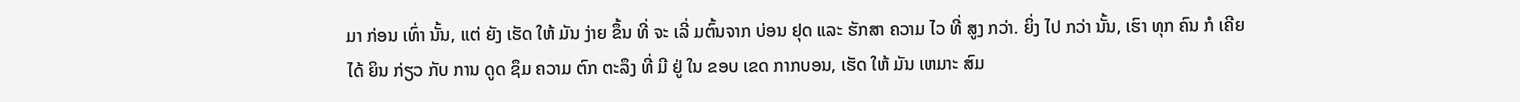ມາ ກ່ອນ ເທົ່າ ນັ້ນ, ແຕ່ ຍັງ ເຮັດ ໃຫ້ ມັນ ງ່າຍ ຂຶ້ນ ທີ່ ຈະ ເລີ່ ມຕົ້ນຈາກ ບ່ອນ ຢຸດ ແລະ ຮັກສາ ຄວາມ ໄວ ທີ່ ສູງ ກວ່າ. ຍິ່ງ ໄປ ກວ່າ ນັ້ນ, ເຮົາ ທຸກ ຄົນ ກໍ ເຄີຍ ໄດ້ ຍິນ ກ່ຽວ ກັບ ການ ດູດ ຊຶມ ຄວາມ ຕົກ ຕະລຶງ ທີ່ ມີ ຢູ່ ໃນ ຂອບ ເຂດ ກາກບອນ, ເຮັດ ໃຫ້ ມັນ ເຫມາະ ສົມ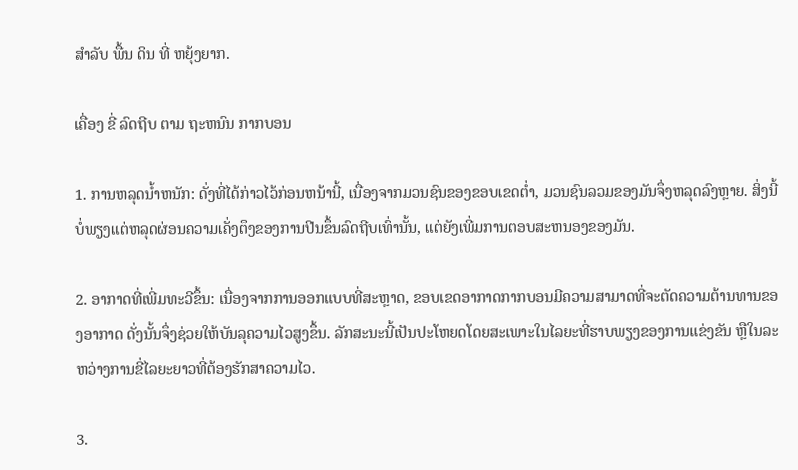ສໍາລັບ ພື້ນ ດິນ ທີ່ ຫຍຸ້ງຍາກ.

ເຄື່ອງ ຂີ່ ລົດຖີບ ຕາມ ຖະຫນົນ ກາກບອນ

1. ການຫລຸດນໍ້າຫນັກ: ດັ່ງທີ່ໄດ້ກ່າວໄວ້ກ່ອນຫນ້ານີ້, ເນື່ອງຈາກມວນຊົນຂອງຂອບເຂດຕໍ່າ, ມວນຊົນລວມຂອງມັນຈຶ່ງຫລຸດລົງຫຼາຍ. ສິ່ງນີ້ບໍ່ພຽງແຕ່ຫລຸດຜ່ອນຄວາມເຄັ່ງຕຶງຂອງການປີນຂຶ້ນລົດຖີບເທົ່ານັ້ນ, ແຕ່ຍັງເພີ່ມການຕອບສະຫນອງຂອງມັນ.

2. ອາກາດທີ່ເພີ່ມທະວີຂຶ້ນ: ເນື່ອງຈາກການອອກແບບທີ່ສະຫຼາດ, ຂອບເຂດອາກາດກາກບອນມີຄວາມສາມາດທີ່ຈະຕັດຄວາມຕ້ານທານຂອງອາກາດ ດັ່ງນັ້ນຈຶ່ງຊ່ວຍໃຫ້ບັນລຸຄວາມໄວສູງຂຶ້ນ. ລັກສະນະນີ້ເປັນປະໂຫຍດໂດຍສະເພາະໃນໄລຍະທີ່ຮາບພຽງຂອງການແຂ່ງຂັນ ຫຼືໃນລະຫວ່າງການຂີ່ໄລຍະຍາວທີ່ຕ້ອງຮັກສາຄວາມໄວ.

3.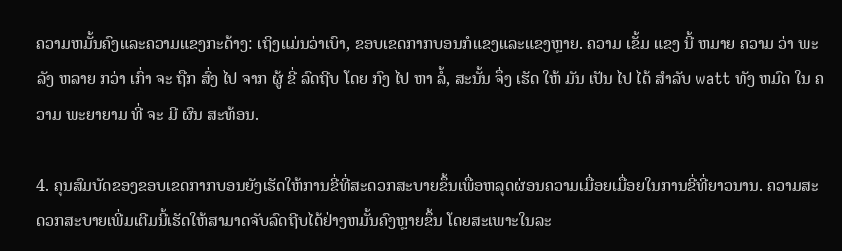ຄວາມຫມັ້ນຄົງແລະຄວາມແຂງກະດ້າງ: ເຖິງແມ່ນວ່າເບົາ, ຂອບເຂດກາກບອນກໍແຂງແລະແຂງຫຼາຍ. ຄວາມ ເຂັ້ມ ແຂງ ນີ້ ຫມາຍ ຄວາມ ວ່າ ພະລັງ ຫລາຍ ກວ່າ ເກົ່າ ຈະ ຖືກ ສົ່ງ ໄປ ຈາກ ຜູ້ ຂີ່ ລົດຖີບ ໂດຍ ກົງ ໄປ ຫາ ລໍ້, ສະນັ້ນ ຈຶ່ງ ເຮັດ ໃຫ້ ມັນ ເປັນ ໄປ ໄດ້ ສໍາລັບ watt ທັງ ຫມົດ ໃນ ຄວາມ ພະຍາຍາມ ທີ່ ຈະ ມີ ຜົນ ສະທ້ອນ.

4. ຄຸນສົມບັດຂອງຂອບເຂດກາກບອນຍັງເຮັດໃຫ້ການຂີ່ທີ່ສະດວກສະບາຍຂຶ້ນເພື່ອຫລຸດຜ່ອນຄວາມເມື່ອຍເມື່ອຍໃນການຂີ່ທີ່ຍາວນານ. ຄວາມສະດວກສະບາຍເພີ່ມເຕີມນີ້ເຮັດໃຫ້ສາມາດຈັບລົດຖີບໄດ້ຢ່າງຫມັ້ນຄົງຫຼາຍຂຶ້ນ ໂດຍສະເພາະໃນລະ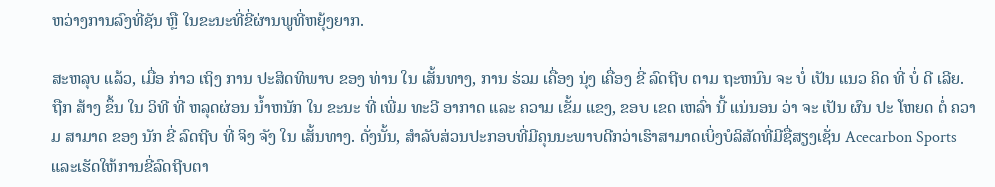ຫວ່າງການລົງທີ່ຊັນ ຫຼື ໃນຂະນະທີ່ຂີ່ຜ່ານພູທີ່ຫຍຸ້ງຍາກ.

ສະຫລຸບ ແລ້ວ, ເມື່ອ ກ່າວ ເຖິງ ການ ປະສິດທິພາບ ຂອງ ທ່ານ ໃນ ເສັ້ນທາງ, ການ ຮ່ວມ ເຄື່ອງ ນຸ່ງ ເຄື່ອງ ຂີ່ ລົດຖີບ ຕາມ ຖະຫນົນ ຈະ ບໍ່ ເປັນ ແນວ ຄິດ ທີ່ ບໍ່ ດີ ເລີຍ. ຖືກ ສ້າງ ຂຶ້ນ ໃນ ວິທີ ທີ່ ຫລຸດຜ່ອນ ນ້ຳຫນັກ ໃນ ຂະນະ ທີ່ ເພີ່ມ ທະວີ ອາກາດ ແລະ ຄວາມ ເຂັ້ມ ແຂງ, ຂອບ ເຂດ ເຫລົ່າ ນີ້ ແນ່ນອນ ວ່າ ຈະ ເປັນ ຜົນ ປະ ໂຫຍດ ຕໍ່ ຄວາມ ສາມາດ ຂອງ ນັກ ຂີ່ ລົດຖີບ ທີ່ ຈິງ ຈັງ ໃນ ເສັ້ນທາງ. ດັ່ງນັ້ນ, ສໍາລັບສ່ວນປະກອບທີ່ມີຄຸນນະພາບດີກວ່າເຮົາສາມາດເບິ່ງບໍລິສັດທີ່ມີຊື່ສຽງເຊັ່ນ Acecarbon Sports ແລະເຮັດໃຫ້ການຂີ່ລົດຖີບຕາ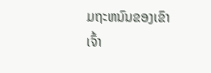ມຖະຫນົນຂອງເຂົາເຈົ້າ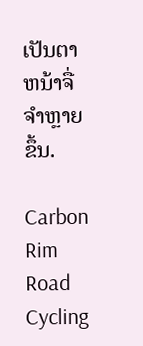ເປັນຕາຫນ້າຈື່ຈໍາຫຼາຍຂຶ້ນ.

Carbon Rim Road Cycling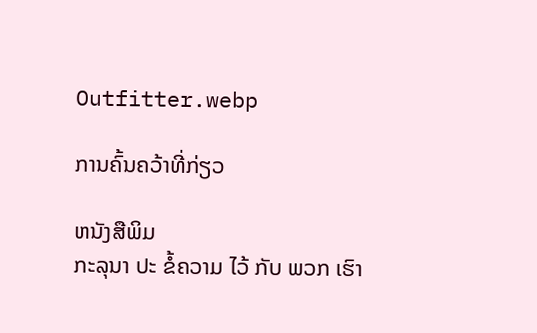Outfitter.webp

ການຄົ້ນຄວ້າທີ່ກ່ຽວ

ຫນັງສືພິມ
ກະລຸນາ ປະ ຂໍ້ຄວາມ ໄວ້ ກັບ ພວກ ເຮົາ